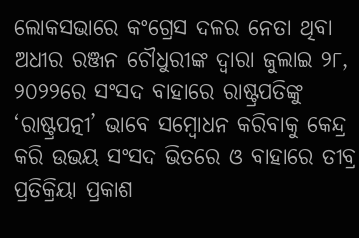ଲୋକସଭାରେ କଂଗ୍ରେସ ଦଳର ନେତା ଥିବା ଅଧୀର ରଞ୍ଜନ ଚୌଧୁରୀଙ୍କ ଦ୍ୱାରା ଜୁଲାଇ ୨୮, ୨୦୨୨ରେ ସଂସଦ ବାହାରେ ରାଷ୍ଟ୍ରପତିଙ୍କୁ ‘ରାଷ୍ଟ୍ରପତ୍ନୀ’ ଭାବେ ସମ୍ୱୋଧନ କରିବାକୁ କେନ୍ଦ୍ର କରି ଉଭୟ ସଂସଦ ଭିତରେ ଓ ବାହାରେ ତୀବ୍ର ପ୍ରତିକ୍ରିୟା ପ୍ରକାଶ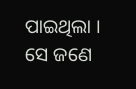ପାଇଥିଲା । ସେ ଜଣେ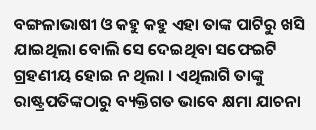ବଙ୍ଗଳାଭାଷୀ ଓ କହୁ କହୁ ଏହା ତାଙ୍କ ପାଟିରୁ ଖସି ଯାଇଥିଲା ବୋଲି ସେ ଦେଇଥିବା ସଫେଇଟି ଗ୍ରହଣୀୟ ହୋଇ ନ ଥିଲା । ଏଥିଲାଗି ତାଙ୍କୁ ରାଷ୍ଟ୍ରପତିଙ୍କଠାରୁ ବ୍ୟକ୍ତିଗତ ଭାବେ କ୍ଷମା ଯାଚନା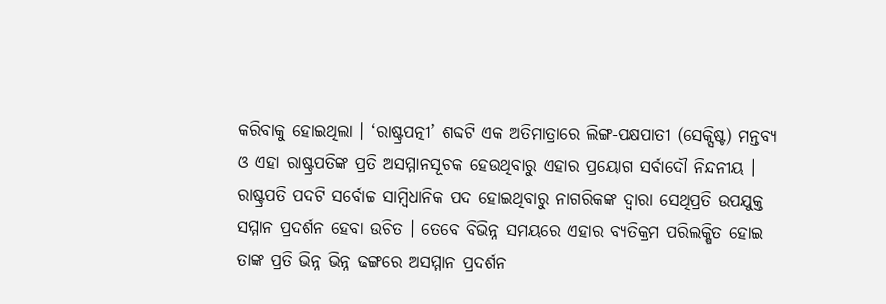କରିବାକୁ ହୋଇଥିଲା । ‘ରାଷ୍ଟ୍ରପତ୍ନୀ’ ଶବ୍ଦଟି ଏକ ଅତିମାତ୍ରାରେ ଲିଙ୍ଗ-ପକ୍ଷପାତୀ (ସେକ୍ସିଷ୍ଟ) ମନ୍ତବ୍ୟ ଓ ଏହା ରାଷ୍ଟ୍ରପତିଙ୍କ ପ୍ରତି ଅସମ୍ମାନସୂଚକ ହେଉଥିବାରୁ ଏହାର ପ୍ରୟୋଗ ସର୍ବାଦୌ ନିନ୍ଦନୀୟ । ରାଷ୍ଟ୍ରପତି ପଦଟି ସର୍ବୋଚ୍ଚ ସାମ୍ୱିଧାନିକ ପଦ ହୋଇଥିବାରୁ ନାଗରିକଙ୍କ ଦ୍ୱାରା ସେଥିପ୍ରତି ଉପଯୁକ୍ତ ସମ୍ମାନ ପ୍ରଦର୍ଶନ ହେବା ଉଚିତ । ତେବେ ବିଭିନ୍ନ ସମୟରେ ଏହାର ବ୍ୟତିକ୍ରମ ପରିଲକ୍ଷିତ ହୋଇ ତାଙ୍କ ପ୍ରତି ଭିନ୍ନ ଭିନ୍ନ ଢଙ୍ଗରେ ଅସମ୍ମାନ ପ୍ରଦର୍ଶନ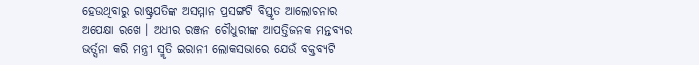ହେଉଥିବାରୁ ରାଷ୍ଟ୍ରପତିଙ୍କ ଅସମ୍ମାନ ପ୍ରସଙ୍ଗଟି ବିସ୍ତୃତ ଆଲୋଚନାର ଅପେକ୍ଷା ରଖେ । ଅଧୀର ରଞ୍ଜନ ଚୌଧୁରୀଙ୍କ ଆପତ୍ତିଜନକ ମନ୍ତବ୍ୟର ଭର୍ତ୍ସନା କରି ମନ୍ତ୍ରୀ ସ୍ମୃତି ଇରାନୀ ଲୋକସଭାରେ ଯେଉଁ ବକ୍ତବ୍ୟଟି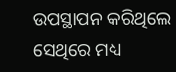ଉପସ୍ଥାପନ କରିଥିଲେ ସେଥିରେ ମଧ୍ୟ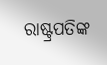ରାଷ୍ଟ୍ରପତିଙ୍କ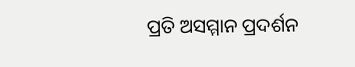ପ୍ରତି ଅସମ୍ମାନ ପ୍ରଦର୍ଶନ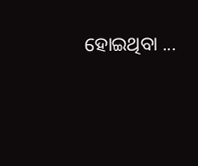ହୋଇଥିବା ...